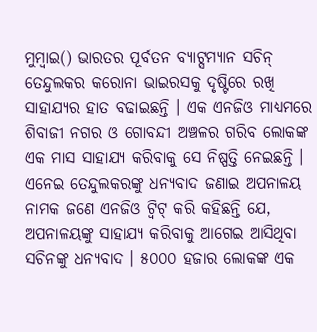ମୁମ୍ବାଇ() ଭାରତର ପୂର୍ବତନ ବ୍ୟାଟ୍ସମ୍ୟାନ ସଚିନ୍ ତେନ୍ଦୁଲକର କରୋନା ଭାଇରସକୁ ଦୃଷ୍ଟିରେ ରଖି ସାହାଯ୍ୟର ହାତ ବଢାଇଛନ୍ତି । ଏକ ଏନଜିଓ ମାଧ୍ୟମରେ ଶିବାଜୀ ନଗର ଓ ଗୋବନ୍ଦୀ ଅଞ୍ଚଳର ଗରିବ ଲୋକଙ୍କ ଏକ ମାସ ସାହାଯ୍ୟ କରିବାକୁ ସେ ନିଷ୍ପତ୍ତି ନେଇଛନ୍ତି ।
ଏନେଇ ତେନ୍ଦୁଲକରଙ୍କୁ ଧନ୍ୟବାଦ ଜଣାଇ ଅପନାଳୟ ନାମକ ଜଣେ ଏନଜିଓ ଟ୍ୱିଟ୍ କରି କହିଛନ୍ତି ଯେ, ଅପନାଳୟଙ୍କୁ ସାହାଯ୍ୟ କରିବାକୁ ଆଗେଇ ଆସିଥିବା ସଚିନଙ୍କୁ ଧନ୍ୟବାଦ । ୫୦୦୦ ହଜାର ଲୋକଙ୍କ ଏକ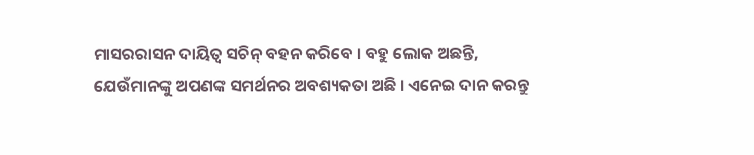ମାସରରାସନ ଦାୟିତ୍ୱ ସଚିନ୍ ବହନ କରିବେ । ବହୁ ଲୋକ ଅଛନ୍ତି, ଯେଉଁମାନଙ୍କୁ ଅପଣଙ୍କ ସମର୍ଥନର ଅବଶ୍ୟକତା ଅଛି । ଏନେଇ ଦାନ କରନ୍ତୁ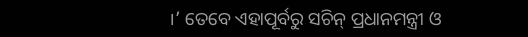।’ ତେବେ ଏହାପୂର୍ବରୁ ସଚିନ୍ ପ୍ରଧାନମନ୍ତ୍ରୀ ଓ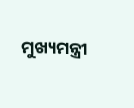ମୁଖ୍ୟମନ୍ତ୍ରୀ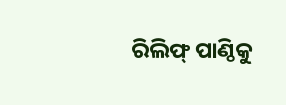ରିଲିଫ୍ ପାଣ୍ଠିକୁ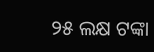୨୫ ଲକ୍ଷ ଟଙ୍କା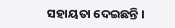ସହାୟତା ଦେଇଛନ୍ତି ।